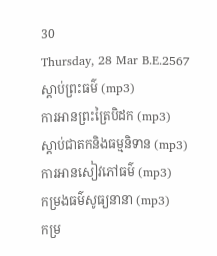30
Thursday, 28 Mar B.E.2567
ស្តាប់ព្រះធម៌ (mp3)
ការអានព្រះត្រៃបិដក (mp3)
ស្តាប់ជាតកនិងធម្មនិទាន (mp3)
ការអានសៀវភៅធម៌ (mp3)
កម្រងធម៌សូធ្យនានា (mp3)
កម្រ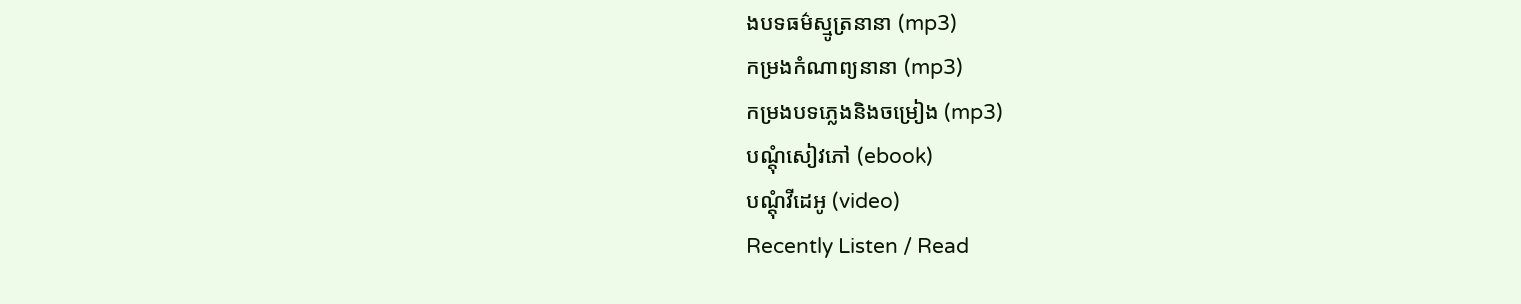ងបទធម៌ស្មូត្រនានា (mp3)
កម្រងកំណាព្យនានា (mp3)
កម្រងបទភ្លេងនិងចម្រៀង (mp3)
បណ្តុំសៀវភៅ (ebook)
បណ្តុំវីដេអូ (video)
Recently Listen / Read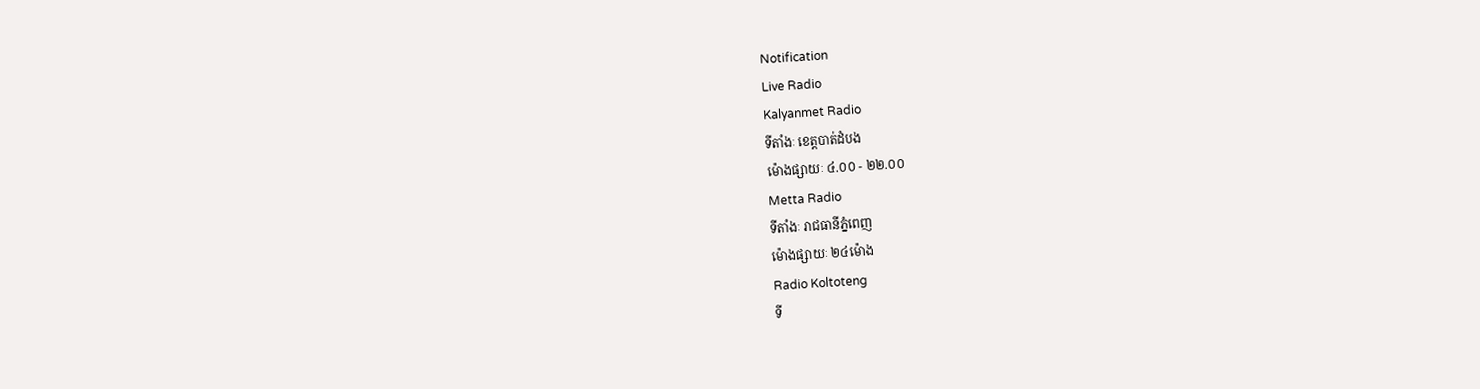Notification
Live Radio
Kalyanmet Radio
ទីតាំងៈ ខេត្តបាត់ដំបង
ម៉ោងផ្សាយៈ ៤.០០ - ២២.០០
Metta Radio
ទីតាំងៈ រាជធានីភ្នំពេញ
ម៉ោងផ្សាយៈ ២៤ម៉ោង
Radio Koltoteng
ទី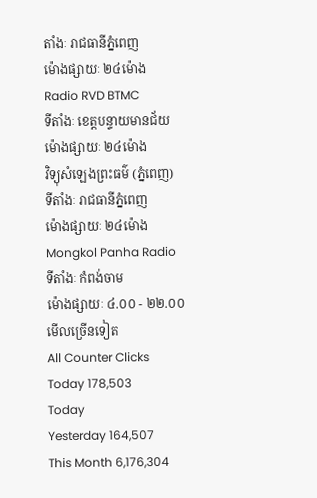តាំងៈ រាជធានីភ្នំពេញ
ម៉ោងផ្សាយៈ ២៤ម៉ោង
Radio RVD BTMC
ទីតាំងៈ ខេត្តបន្ទាយមានជ័យ
ម៉ោងផ្សាយៈ ២៤ម៉ោង
វិទ្យុសំឡេងព្រះធម៌ (ភ្នំពេញ)
ទីតាំងៈ រាជធានីភ្នំពេញ
ម៉ោងផ្សាយៈ ២៤ម៉ោង
Mongkol Panha Radio
ទីតាំងៈ កំពង់ចាម
ម៉ោងផ្សាយៈ ៤.០០ - ២២.០០
មើលច្រើនទៀត
All Counter Clicks
Today 178,503
Today
Yesterday 164,507
This Month 6,176,304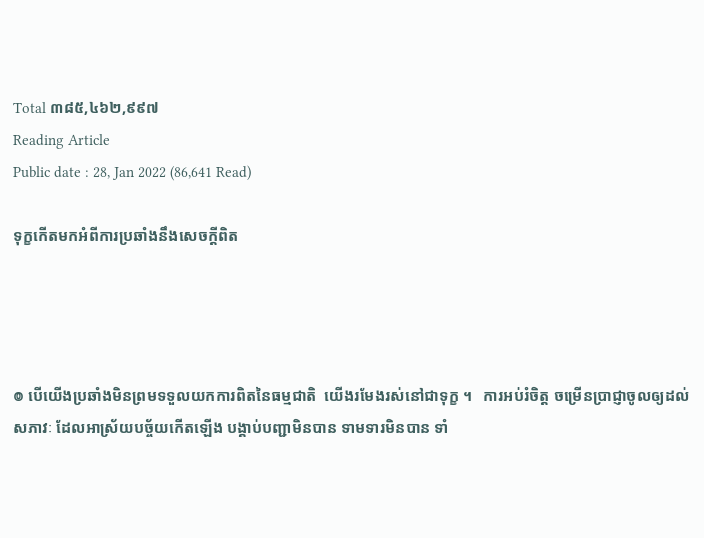Total ៣៨៥,៤៦២,៩៩៧
Reading Article
Public date : 28, Jan 2022 (86,641 Read)

ទុក្ខកើតមកអំពីការប្រឆាំងនឹងសេចក្ដីពិត




៙ បើយើងប្រឆាំងមិនព្រមទទួលយកការពិតនៃធម្មជាតិ  យើងរមែងរស់នៅជាទុក្ខ ។   ការអប់រំចិត្ត ចម្រើនប្រាជ្ញាចូលឲ្យដល់សភាវៈ ដែលអាស្រ័យបច្ច័យកើតឡើង បង្គាប់បញ្ជាមិនបាន ទាមទារមិនបាន ទាំ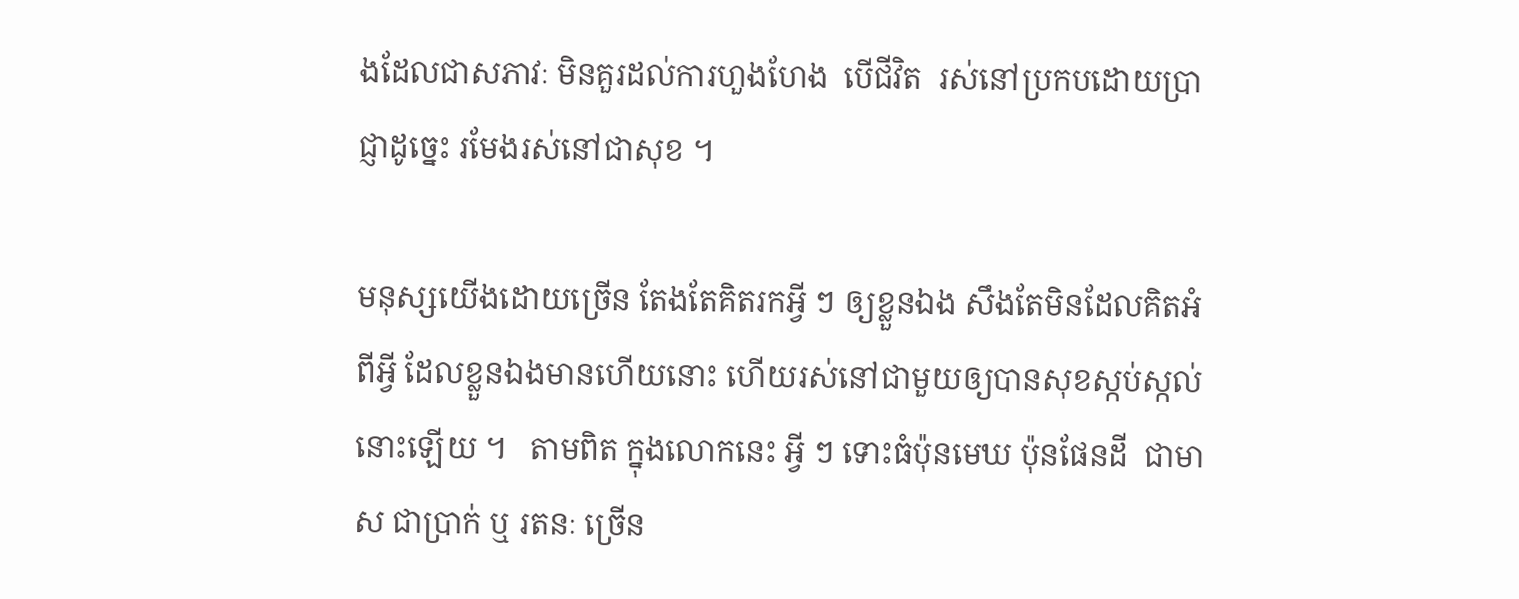ងដែលជាសភាវៈ មិនគួរដល់ការហួងហែង  បើជីវិត  រស់នៅប្រកបដោយប្រាជ្ញាដូច្នេះ រមែងរស់នៅជាសុខ ។

មនុស្សយើងដោយច្រើន តែងតែគិតរកអ្វី ៗ ឲ្យខ្លួនឯង សឹងតែមិនដែលគិតអំពីអ្វី ដែលខ្លួនឯងមានហើយនោះ ហើយរស់នៅជាមួយឲ្យបានសុខស្កប់ស្កល់នោះឡើយ ។   តាមពិត ក្នុងលោកនេះ អ្វី ៗ ទោះធំប៉ុនមេឃ ប៉ុនផែនដី  ជាមាស ជាប្រាក់ ឬ រតនៈ ច្រើន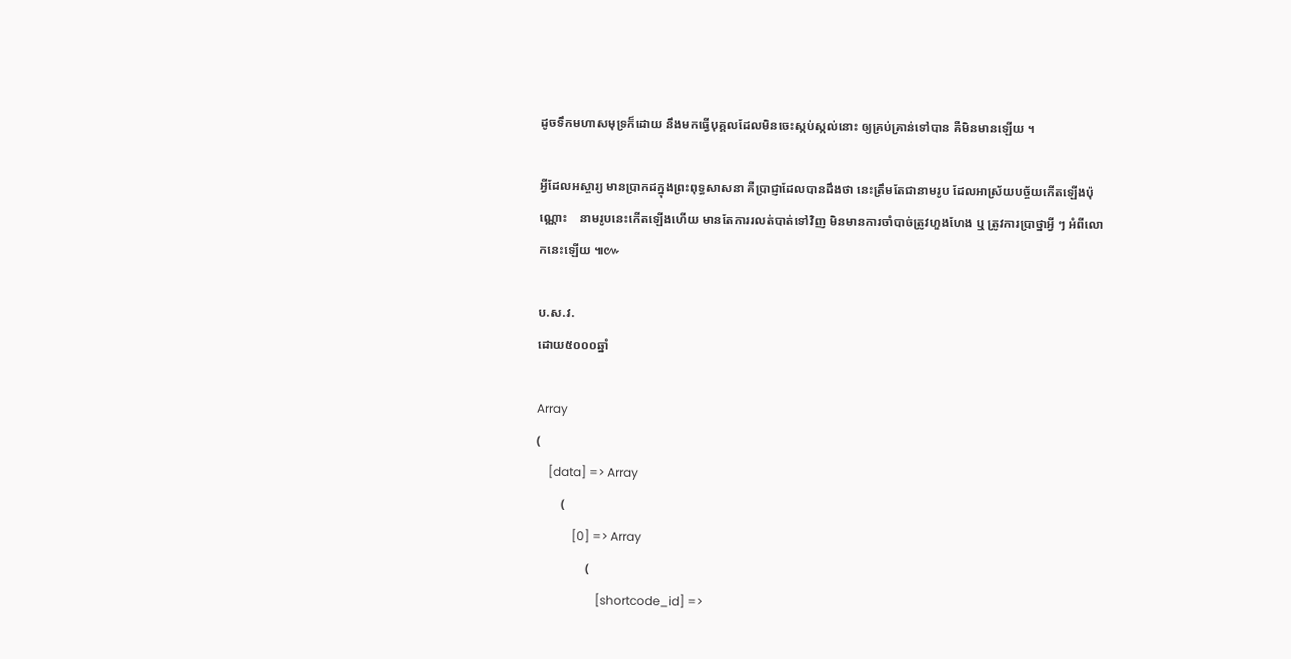ដូចទឹកមហាសមុទ្រក៏ដោយ នឹងមកធ្វើបុគ្គលដែលមិនចេះស្កប់ស្កល់នោះ ឲ្យគ្រប់គ្រាន់ទៅបាន គឺមិនមានឡើយ ។

អ្វីដែលអស្ចារ្យ មានប្រាកដក្នុងព្រះពុទ្ធសាសនា គឺប្រាជ្ញាដែលបានដឹងថា នេះត្រឹមតែជានាមរូប ដែលអាស្រ័យបច្ច័យកើតឡើងប៉ុណ្ណោះ    នាមរូបនេះកើតឡើងហើយ មានតែការរលត់បាត់ទៅវិញ មិនមានការចាំបាច់ត្រូវហួងហែង ឬ ត្រូវការប្រាថ្នាអ្វី ៗ អំពីលោកនេះឡើយ ៕៚

ប.ស.វ.
ដោយ៥០០០ឆ្នាំ

Array
(
    [data] => Array
        (
            [0] => Array
                (
                    [shortcode_id] =>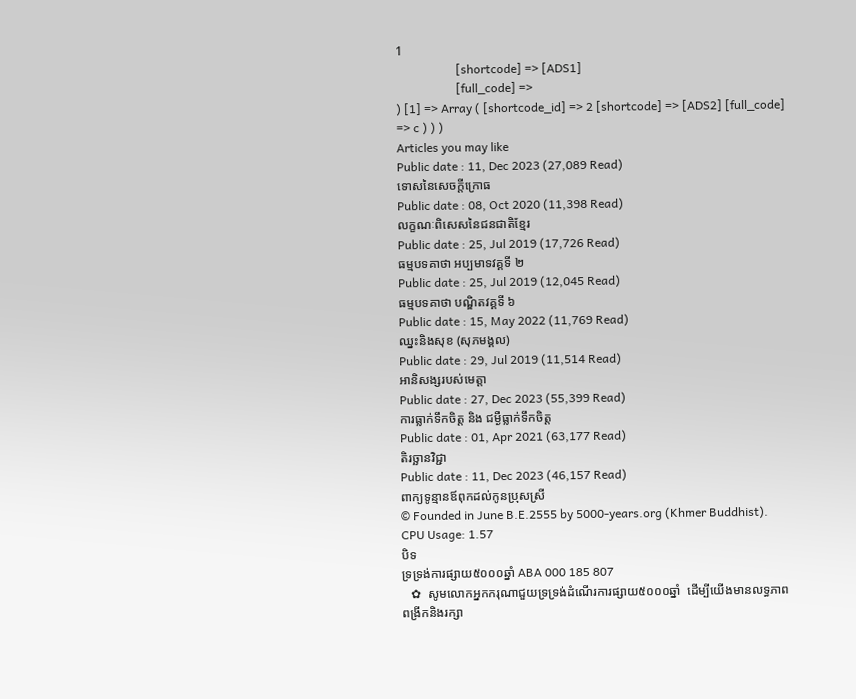1
                    [shortcode] => [ADS1]
                    [full_code] =>
) [1] => Array ( [shortcode_id] => 2 [shortcode] => [ADS2] [full_code] => c ) ) )
Articles you may like
Public date : 11, Dec 2023 (27,089 Read)
ទោសនៃសេចក្ដីក្រោធ
Public date : 08, Oct 2020 (11,398 Read)
លក្ខណៈពិសេសនៃជនជាតិខ្មែរ
Public date : 25, Jul 2019 (17,726 Read)
ធម្មបទគាថា អប្បមាទវគ្គទី ២
Public date : 25, Jul 2019 (12,045 Read)
ធម្មបទគាថា បណ្ឌិតវគ្គទី ៦
Public date : 15, May 2022 (11,769 Read)
ឈ្នះនិងសុខ (សុភមង្គល)
Public date : 29, Jul 2019 (11,514 Read)
អានិសង្សរបស់មេត្តា
Public date : 27, Dec 2023 (55,399 Read)
ការធ្លាក់ទឹកចិត្ត និង ជម្ងឺធ្លាក់ទឹកចិត្ត
Public date : 01, Apr 2021 (63,177 Read)
តិរច្ឆានវិជ្ជា
Public date : 11, Dec 2023 (46,157 Read)
ពាក្យទូន្មានឪពុកដល់កូនប្រុសស្រី
© Founded in June B.E.2555 by 5000-years.org (Khmer Buddhist).
CPU Usage: 1.57
បិទ
ទ្រទ្រង់ការផ្សាយ៥០០០ឆ្នាំ ABA 000 185 807
   ✿  សូមលោកអ្នកករុណាជួយទ្រទ្រង់ដំណើរការផ្សាយ៥០០០ឆ្នាំ  ដើម្បីយើងមានលទ្ធភាពពង្រីកនិងរក្សា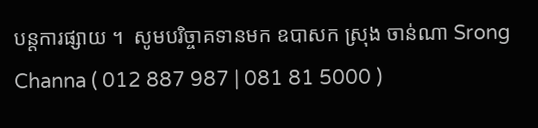បន្តការផ្សាយ ។  សូមបរិច្ចាគទានមក ឧបាសក ស្រុង ចាន់ណា Srong Channa ( 012 887 987 | 081 81 5000 )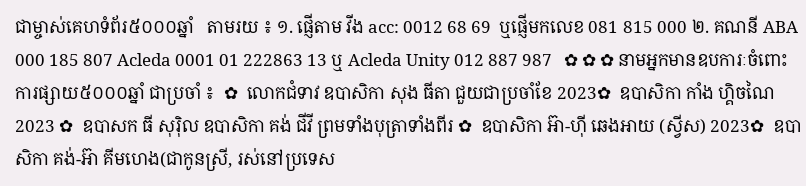ជាម្ចាស់គេហទំព័រ៥០០០ឆ្នាំ   តាមរយ ៖ ១. ផ្ញើតាម វីង acc: 0012 68 69  ឬផ្ញើមកលេខ 081 815 000 ២. គណនី ABA 000 185 807 Acleda 0001 01 222863 13 ឬ Acleda Unity 012 887 987   ✿ ✿ ✿ នាមអ្នកមានឧបការៈចំពោះការផ្សាយ៥០០០ឆ្នាំ ជាប្រចាំ ៖  ✿  លោកជំទាវ ឧបាសិកា សុង ធីតា ជួយជាប្រចាំខែ 2023✿  ឧបាសិកា កាំង ហ្គិចណៃ 2023 ✿  ឧបាសក ធី សុរ៉ិល ឧបាសិកា គង់ ជីវី ព្រមទាំងបុត្រាទាំងពីរ ✿  ឧបាសិកា អ៊ា-ហុី ឆេងអាយ (ស្វីស) 2023✿  ឧបាសិកា គង់-អ៊ា គីមហេង(ជាកូនស្រី, រស់នៅប្រទេស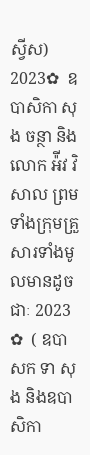ស្វីស) 2023✿  ឧបាសិកា សុង ចន្ថា និង លោក អ៉ីវ វិសាល ព្រមទាំងក្រុមគ្រួសារទាំងមូលមានដូចជាៈ 2023 ✿  ( ឧបាសក ទា សុង និងឧបាសិកា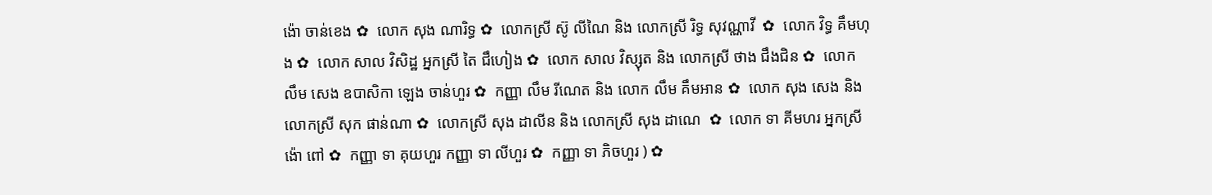ង៉ោ ចាន់ខេង ✿  លោក សុង ណារិទ្ធ ✿  លោកស្រី ស៊ូ លីណៃ និង លោកស្រី រិទ្ធ សុវណ្ណាវី  ✿  លោក វិទ្ធ គឹមហុង ✿  លោក សាល វិសិដ្ឋ អ្នកស្រី តៃ ជឹហៀង ✿  លោក សាល វិស្សុត និង លោកស្រី ថាង ជឹងជិន ✿  លោក លឹម សេង ឧបាសិកា ឡេង ចាន់ហួរ ✿  កញ្ញា លឹម រីណេត និង លោក លឹម គឹមអាន ✿  លោក សុង សេង និង លោកស្រី សុក ផាន់ណា ✿  លោកស្រី សុង ដាលីន និង លោកស្រី សុង ដាណេ  ✿  លោក ទា គីមហរ អ្នកស្រី ង៉ោ ពៅ ✿  កញ្ញា ទា គុយហួរ កញ្ញា ទា លីហួរ ✿  កញ្ញា ទា ភិចហួរ ) ✿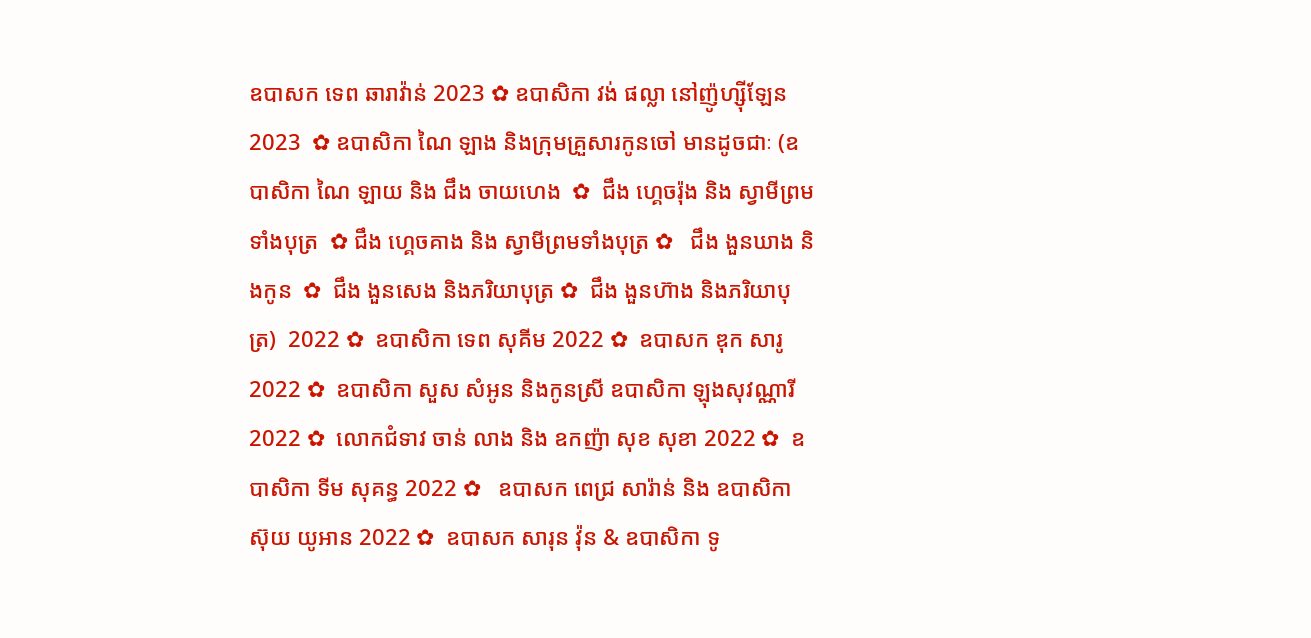ឧបាសក ទេព ឆារាវ៉ាន់ 2023 ✿ ឧបាសិកា វង់ ផល្លា នៅញ៉ូហ្ស៊ីឡែន 2023  ✿ ឧបាសិកា ណៃ ឡាង និងក្រុមគ្រួសារកូនចៅ មានដូចជាៈ (ឧបាសិកា ណៃ ឡាយ និង ជឹង ចាយហេង  ✿  ជឹង ហ្គេចរ៉ុង និង ស្វាមីព្រមទាំងបុត្រ  ✿ ជឹង ហ្គេចគាង និង ស្វាមីព្រមទាំងបុត្រ ✿   ជឹង ងួនឃាង និងកូន  ✿  ជឹង ងួនសេង និងភរិយាបុត្រ ✿  ជឹង ងួនហ៊ាង និងភរិយាបុត្រ)  2022 ✿  ឧបាសិកា ទេព សុគីម 2022 ✿  ឧបាសក ឌុក សារូ 2022 ✿  ឧបាសិកា សួស សំអូន និងកូនស្រី ឧបាសិកា ឡុងសុវណ្ណារី 2022 ✿  លោកជំទាវ ចាន់ លាង និង ឧកញ៉ា សុខ សុខា 2022 ✿  ឧបាសិកា ទីម សុគន្ធ 2022 ✿   ឧបាសក ពេជ្រ សារ៉ាន់ និង ឧបាសិកា ស៊ុយ យូអាន 2022 ✿  ឧបាសក សារុន វ៉ុន & ឧបាសិកា ទូ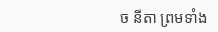ច នីតា ព្រមទាំង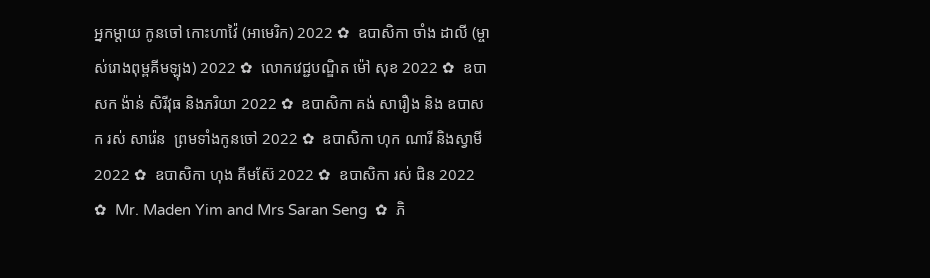អ្នកម្តាយ កូនចៅ កោះហាវ៉ៃ (អាមេរិក) 2022 ✿  ឧបាសិកា ចាំង ដាលី (ម្ចាស់រោងពុម្ពគីមឡុង) 2022 ✿  លោកវេជ្ជបណ្ឌិត ម៉ៅ សុខ 2022 ✿  ឧបាសក ង៉ាន់ សិរីវុធ និងភរិយា 2022 ✿  ឧបាសិកា គង់ សារឿង និង ឧបាសក រស់ សារ៉េន  ព្រមទាំងកូនចៅ 2022 ✿  ឧបាសិកា ហុក ណារី និងស្វាមី 2022 ✿  ឧបាសិកា ហុង គីមស៊ែ 2022 ✿  ឧបាសិកា រស់ ជិន 2022 ✿  Mr. Maden Yim and Mrs Saran Seng  ✿  ភិ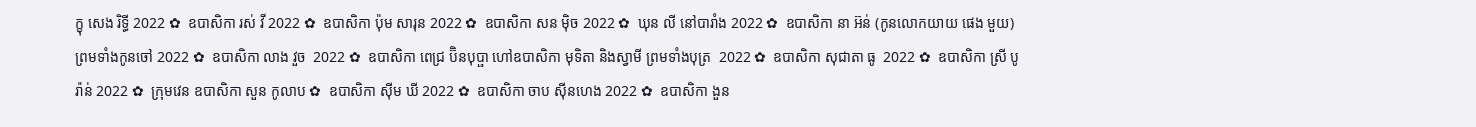ក្ខុ សេង រិទ្ធី 2022 ✿  ឧបាសិកា រស់ វី 2022 ✿  ឧបាសិកា ប៉ុម សារុន 2022 ✿  ឧបាសិកា សន ម៉ិច 2022 ✿  ឃុន លី នៅបារាំង 2022 ✿  ឧបាសិកា នា អ៊ន់ (កូនលោកយាយ ផេង មួយ) ព្រមទាំងកូនចៅ 2022 ✿  ឧបាសិកា លាង វួច  2022 ✿  ឧបាសិកា ពេជ្រ ប៊ិនបុប្ផា ហៅឧបាសិកា មុទិតា និងស្វាមី ព្រមទាំងបុត្រ  2022 ✿  ឧបាសិកា សុជាតា ធូ  2022 ✿  ឧបាសិកា ស្រី បូរ៉ាន់ 2022 ✿  ក្រុមវេន ឧបាសិកា សួន កូលាប ✿  ឧបាសិកា ស៊ីម ឃី 2022 ✿  ឧបាសិកា ចាប ស៊ីនហេង 2022 ✿  ឧបាសិកា ងួន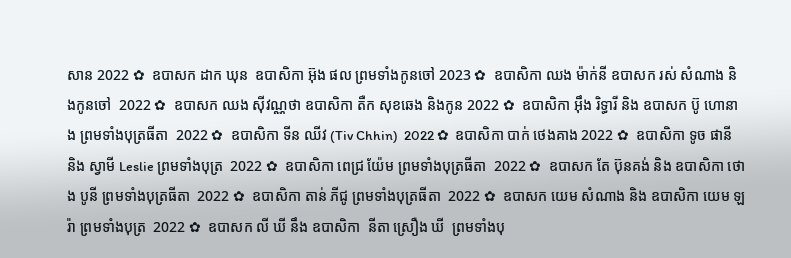សាន 2022 ✿  ឧបាសក ដាក ឃុន  ឧបាសិកា អ៊ុង ផល ព្រមទាំងកូនចៅ 2023 ✿  ឧបាសិកា ឈង ម៉ាក់នី ឧបាសក រស់ សំណាង និងកូនចៅ  2022 ✿  ឧបាសក ឈង សុីវណ្ណថា ឧបាសិកា តឺក សុខឆេង និងកូន 2022 ✿  ឧបាសិកា អុឹង រិទ្ធារី និង ឧបាសក ប៊ូ ហោនាង ព្រមទាំងបុត្រធីតា  2022 ✿  ឧបាសិកា ទីន ឈីវ (Tiv Chhin)  2022 ✿  ឧបាសិកា បាក់ ថេងគាង 2022 ✿  ឧបាសិកា ទូច ផានី និង ស្វាមី Leslie ព្រមទាំងបុត្រ  2022 ✿  ឧបាសិកា ពេជ្រ យ៉ែម ព្រមទាំងបុត្រធីតា  2022 ✿  ឧបាសក តែ ប៊ុនគង់ និង ឧបាសិកា ថោង បូនី ព្រមទាំងបុត្រធីតា  2022 ✿  ឧបាសិកា តាន់ ភីជូ ព្រមទាំងបុត្រធីតា  2022 ✿  ឧបាសក យេម សំណាង និង ឧបាសិកា យេម ឡរ៉ា ព្រមទាំងបុត្រ  2022 ✿  ឧបាសក លី ឃី នឹង ឧបាសិកា  នីតា ស្រឿង ឃី  ព្រមទាំងបុ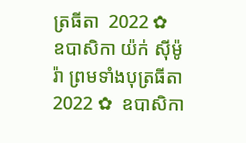ត្រធីតា  2022 ✿  ឧបាសិកា យ៉ក់ សុីម៉ូរ៉ា ព្រមទាំងបុត្រធីតា  2022 ✿  ឧបាសិកា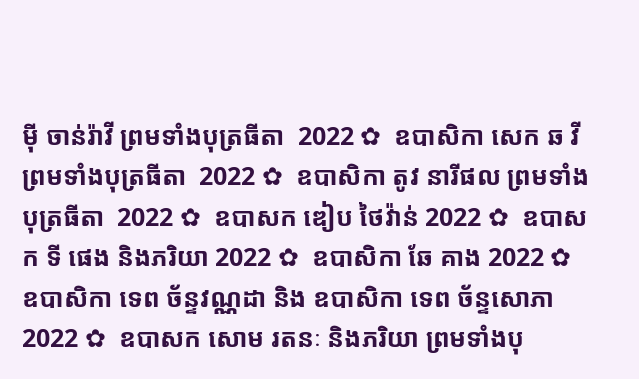មុី ចាន់រ៉ាវី ព្រមទាំងបុត្រធីតា  2022 ✿  ឧបាសិកា សេក ឆ វី ព្រមទាំងបុត្រធីតា  2022 ✿  ឧបាសិកា តូវ នារីផល ព្រមទាំងបុត្រធីតា  2022 ✿  ឧបាសក ឌៀប ថៃវ៉ាន់ 2022 ✿  ឧបាសក ទី ផេង និងភរិយា 2022 ✿  ឧបាសិកា ឆែ គាង 2022 ✿  ឧបាសិកា ទេព ច័ន្ទវណ្ណដា និង ឧបាសិកា ទេព ច័ន្ទសោភា  2022 ✿  ឧបាសក សោម រតនៈ និងភរិយា ព្រមទាំងបុ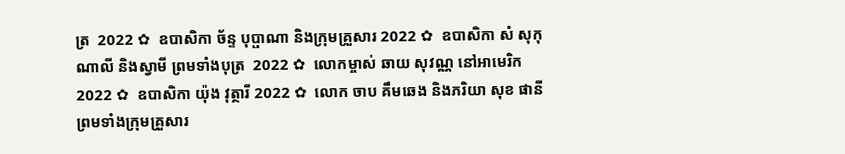ត្រ  2022 ✿  ឧបាសិកា ច័ន្ទ បុប្ផាណា និងក្រុមគ្រួសារ 2022 ✿  ឧបាសិកា សំ សុកុណាលី និងស្វាមី ព្រមទាំងបុត្រ  2022 ✿  លោកម្ចាស់ ឆាយ សុវណ្ណ នៅអាមេរិក 2022 ✿  ឧបាសិកា យ៉ុង វុត្ថារី 2022 ✿  លោក ចាប គឹមឆេង និងភរិយា សុខ ផានី ព្រមទាំងក្រុមគ្រួសារ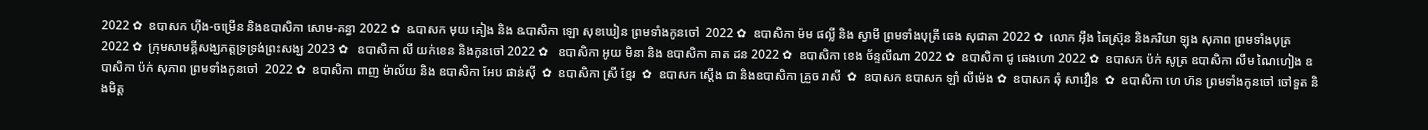2022 ✿  ឧបាសក ហ៊ីង-ចម្រើន និងឧបាសិកា សោម-គន្ធា 2022 ✿  ឩបាសក មុយ គៀង និង ឩបាសិកា ឡោ សុខឃៀន ព្រមទាំងកូនចៅ  2022 ✿  ឧបាសិកា ម៉ម ផល្លី និង ស្វាមី ព្រមទាំងបុត្រី ឆេង សុជាតា 2022 ✿  លោក អ៊ឹង ឆៃស្រ៊ុន និងភរិយា ឡុង សុភាព ព្រមទាំងបុត្រ 2022 ✿  ក្រុមសាមគ្គីសង្ឃភត្តទ្រទ្រង់ព្រះសង្ឃ 2023 ✿   ឧបាសិកា លី យក់ខេន និងកូនចៅ 2022 ✿   ឧបាសិកា អូយ មិនា និង ឧបាសិកា គាត ដន 2022 ✿  ឧបាសិកា ខេង ច័ន្ទលីណា 2022 ✿  ឧបាសិកា ជូ ឆេងហោ 2022 ✿  ឧបាសក ប៉ក់ សូត្រ ឧបាសិកា លឹម ណៃហៀង ឧបាសិកា ប៉ក់ សុភាព ព្រមទាំងកូនចៅ  2022 ✿  ឧបាសិកា ពាញ ម៉ាល័យ និង ឧបាសិកា អែប ផាន់ស៊ី  ✿  ឧបាសិកា ស្រី ខ្មែរ  ✿  ឧបាសក ស្តើង ជា និងឧបាសិកា គ្រួច រាសី  ✿  ឧបាសក ឧបាសក ឡាំ លីម៉េង ✿  ឧបាសក ឆុំ សាវឿន  ✿  ឧបាសិកា ហេ ហ៊ន ព្រមទាំងកូនចៅ ចៅទួត និងមិត្ត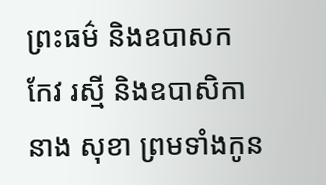ព្រះធម៌ និងឧបាសក កែវ រស្មី និងឧបាសិកា នាង សុខា ព្រមទាំងកូន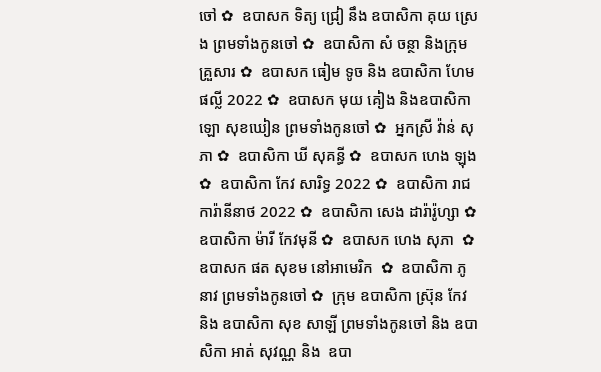ចៅ ✿  ឧបាសក ទិត្យ ជ្រៀ នឹង ឧបាសិកា គុយ ស្រេង ព្រមទាំងកូនចៅ ✿  ឧបាសិកា សំ ចន្ថា និងក្រុមគ្រួសារ ✿  ឧបាសក ធៀម ទូច និង ឧបាសិកា ហែម ផល្លី 2022 ✿  ឧបាសក មុយ គៀង និងឧបាសិកា ឡោ សុខឃៀន ព្រមទាំងកូនចៅ ✿  អ្នកស្រី វ៉ាន់ សុភា ✿  ឧបាសិកា ឃី សុគន្ធី ✿  ឧបាសក ហេង ឡុង  ✿  ឧបាសិកា កែវ សារិទ្ធ 2022 ✿  ឧបាសិកា រាជ ការ៉ានីនាថ 2022 ✿  ឧបាសិកា សេង ដារ៉ារ៉ូហ្សា ✿  ឧបាសិកា ម៉ារី កែវមុនី ✿  ឧបាសក ហេង សុភា  ✿  ឧបាសក ផត សុខម នៅអាមេរិក  ✿  ឧបាសិកា ភូ នាវ ព្រមទាំងកូនចៅ ✿  ក្រុម ឧបាសិកា ស្រ៊ុន កែវ  និង ឧបាសិកា សុខ សាឡី ព្រមទាំងកូនចៅ និង ឧបាសិកា អាត់ សុវណ្ណ និង  ឧបា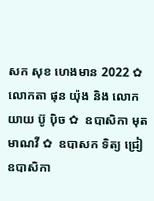សក សុខ ហេងមាន 2022 ✿  លោកតា ផុន យ៉ុង និង លោកយាយ ប៊ូ ប៉ិច ✿  ឧបាសិកា មុត មាណវី ✿  ឧបាសក ទិត្យ ជ្រៀ ឧបាសិកា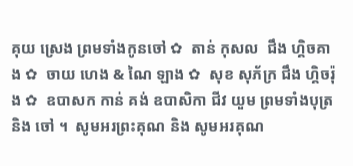គុយ ស្រេង ព្រមទាំងកូនចៅ ✿  តាន់ កុសល  ជឹង ហ្គិចគាង ✿  ចាយ ហេង & ណៃ ឡាង ✿  សុខ សុភ័ក្រ ជឹង ហ្គិចរ៉ុង ✿  ឧបាសក កាន់ គង់ ឧបាសិកា ជីវ យួម ព្រមទាំងបុត្រនិង ចៅ ។  សូមអរព្រះគុណ និង សូមអរគុណ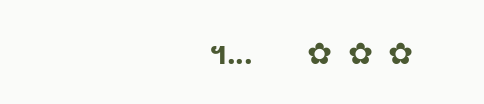។...       ✿  ✿  ✿